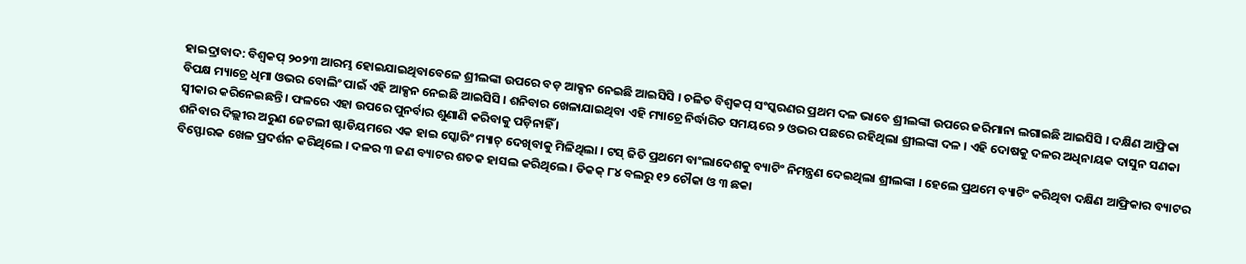ହାଇଦ୍ରାବାଦ: ବିଶ୍ବକପ୍ ୨୦୨୩ ଆରମ୍ଭ ହୋଇଯାଇଥିବାବେଳେ ଶ୍ରୀଲଙ୍କା ଉପରେ ବଡ଼ ଆକ୍ସନ ନେଇଛି ଆଇସିସି । ଚଳିତ ବିଶ୍ବକପ୍ ସଂସ୍କରଣର ପ୍ରଥମ ଦଳ ଭାବେ ଶ୍ରୀଲଙ୍କା ଉପରେ ଜରିମାନା ଲଗାଇଛି ଆଇସିସି । ଦକ୍ଷିଣ ଆଫ୍ରିକା ବିପକ୍ଷ ମ୍ୟାଚ୍ରେ ଧିମା ଓଭର ବୋଲିଂ ପାଇଁ ଏହି ଆକ୍ସନ ନେଇଛି ଆଇସିସି । ଶନିବାର ଖେଳାଯାଇଥିବା ଏହି ମ୍ୟାଚ୍ରେ ନିର୍ଦ୍ଧାରିତ ସମୟରେ ୨ ଓଭର ପଛରେ ରହିଥିଲା ଶ୍ରୀଲଙ୍କା ଦଳ । ଏହି ଦୋଷକୁ ଦଳର ଅଧିନାୟକ ଦାସୁନ ସଣକା ସ୍ବୀକାର କରିନେଇଛନ୍ତି । ଫଳରେ ଏହା ଉପରେ ପୁନର୍ବାର ଶୁଣାଣି କରିବାକୁ ପଡ଼ିନାହିଁ ।
ଶନିବାର ଦିଲ୍ଲୀର ଅରୁଣ ଜେଟଲୀ ଷ୍ଟାଡିୟମରେ ଏକ ହାଇ ସ୍କୋରିଂ ମ୍ୟାଚ୍ ଦେଖିବାକୁ ମିଳିଥିଲା । ଟସ୍ ଜିତି ପ୍ରଥମେ ବାଂଲାଦେଶକୁ ବ୍ୟାଟିଂ ନିମନ୍ତ୍ରଣ ଦେଇଥିଲା ଶ୍ରୀଲଙ୍କା । ହେଲେ ପ୍ରଥମେ ବ୍ୟାଟିଂ କରିଥିବା ଦକ୍ଷିଣ ଆଫ୍ରିକାର ବ୍ୟାଟର ବିସ୍ଫୋରକ ଖେଳ ପ୍ରଦର୍ଶନ କରିଥିଲେ । ଦଳର ୩ ଜଣ ବ୍ୟାଟର ଶତକ ହାସଲ କରିଥିଲେ । ଡିକକ୍ ୮୪ ବଲରୁ ୧୨ ଚୌକା ଓ ୩ ଛକା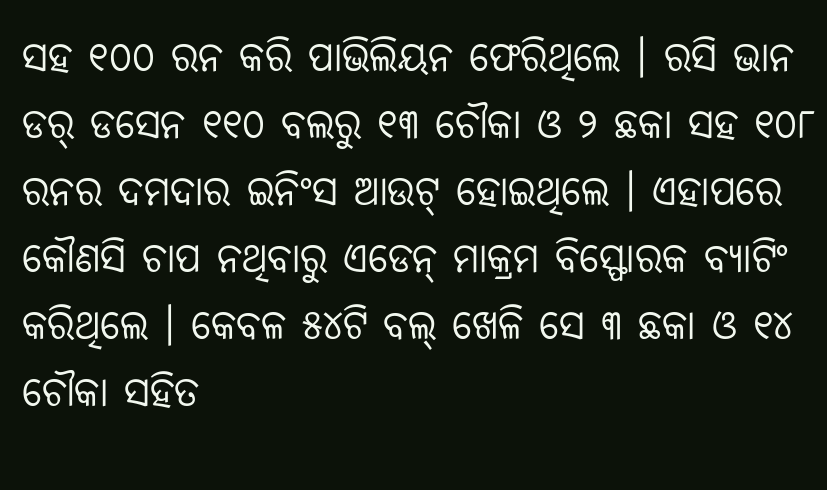ସହ ୧୦୦ ରନ କରି ପାଭିଲିୟନ ଫେରିଥିଲେ । ରସି ଭାନ ଡର୍ ଡସେନ ୧୧୦ ବଲରୁ ୧୩ ଚୌକା ଓ ୨ ଛକା ସହ ୧୦୮ ରନର ଦମଦାର ଇନିଂସ ଆଉଟ୍ ହୋଇଥିଲେ । ଏହାପରେ କୌଣସି ଚାପ ନଥିବାରୁ ଏଡେନ୍ ମାକ୍ରମ ବିସ୍ଫୋରକ ବ୍ୟାଟିଂ କରିଥିଲେ । କେବଳ ୫୪ଟି ବଲ୍ ଖେଳି ସେ ୩ ଛକା ଓ ୧୪ ଚୌକା ସହିତ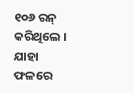୧୦୬ ରନ୍ କରିଥିଲେ । ଯାହା ଫଳରେ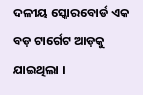ଦଳୀୟ ସ୍କୋରବୋର୍ଡ ଏକ ବଡ଼ ଟାର୍ଗେଟ ଆଡ଼କୁ ଯାଇଥିଲା ।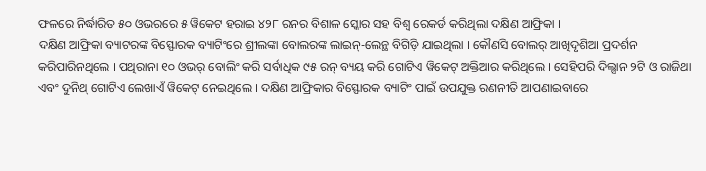ଫଳରେ ନିର୍ଦ୍ଧାରିତ ୫୦ ଓଭରରେ ୫ ୱିକେଟ ହରାଇ ୪୨୮ ରନର ବିଶାଳ ସ୍କୋର ସହ ବିଶ୍ବ ରେକର୍ଡ କରିଥିଲା ଦକ୍ଷିଣ ଆଫ୍ରିକା ।
ଦକ୍ଷିଣ ଆଫ୍ରିକା ବ୍ୟାଟରଙ୍କ ବିସ୍ଫୋରକ ବ୍ୟାଟିଂରେ ଶ୍ରୀଲଙ୍କା ବୋଲରଙ୍କ ଲାଇନ୍-ଲେନ୍ଥ ବିଗିଡ଼ି ଯାଇଥିଲା । କୌଣସି ବୋଲର୍ ଆଖିଦୃଶିଆ ପ୍ରଦର୍ଶନ କରିପାରିନଥିଲେ । ପଥିରାନା ୧୦ ଓଭର୍ ବୋଲିଂ କରି ସର୍ବାଧିକ ୯୫ ରନ୍ ବ୍ୟୟ କରି ଗୋଟିଏ ୱିକେଟ୍ ଅକ୍ତିଆର କରିଥିଲେ । ସେହିପରି ଦିଲ୍ସାନ ୨ଟି ଓ ରାଜିଥା ଏବଂ ଦୁନିଥ୍ ଗୋଟିଏ ଲେଖାଏଁ ୱିକେଟ୍ ନେଇଥିଲେ । ଦକ୍ଷିଣ ଆଫ୍ରିକାର ବିସ୍ଫୋରକ ବ୍ୟାଟିଂ ପାଇଁ ଉପଯୁକ୍ତ ରଣନୀତି ଆପଣାଇବାରେ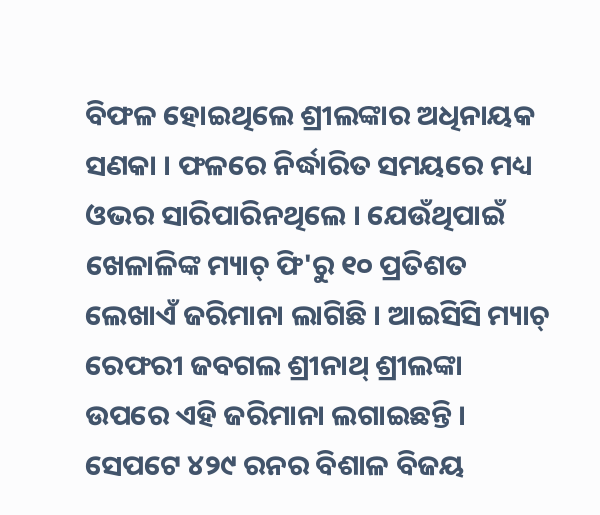ବିଫଳ ହୋଇଥିଲେ ଶ୍ରୀଲଙ୍କାର ଅଧିନାୟକ ସଣକା । ଫଳରେ ନିର୍ଦ୍ଧାରିତ ସମୟରେ ମଧ୍ୟ ଓଭର ସାରିପାରିନଥିଲେ । ଯେଉଁଥିପାଇଁ ଖେଳାଳିଙ୍କ ମ୍ୟାଚ୍ ଫି'ରୁ ୧୦ ପ୍ରତିଶତ ଲେଖାଏଁ ଜରିମାନା ଲାଗିଛି । ଆଇସିସି ମ୍ୟାଚ୍ ରେଫରୀ ଜବଗଲ ଶ୍ରୀନାଥ୍ ଶ୍ରୀଲଙ୍କା ଉପରେ ଏହି ଜରିମାନା ଲଗାଇଛନ୍ତି ।
ସେପଟେ ୪୨୯ ରନର ବିଶାଳ ବିଜୟ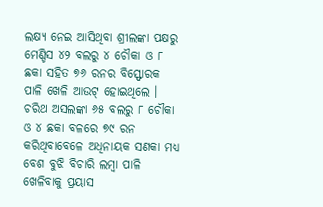ଲକ୍ଷ୍ୟ ନେଇ ଆସିଥିବା ଶ୍ରୀଲଙ୍କା ପକ୍ଷରୁ ମେଣ୍ଡିସ ୪୨ ବଲରୁ ୪ ଚୌକା ଓ ୮ ଛକା ସହିତ ୭୬ ରନର ବିସ୍ଫୋରକ ପାଳି ଖେଳି ଆଉଟ୍ ହୋଇଥିଲେ । ଚରିଥ ଅସଲଙ୍କା ୬୫ ବଲରୁ ୮ ଚୌକା ଓ ୪ ଛକା ବଳରେ ୭୯ ରନ କରିଥିବାବେଳେ ଅଧିନାୟକ ସଣକା ମଧ୍ୟ ବେଶ ବୁଝି ବିଚାରି ଲମ୍ବା ପାଳି ଖେଳିବାକୁ ପ୍ରୟାସ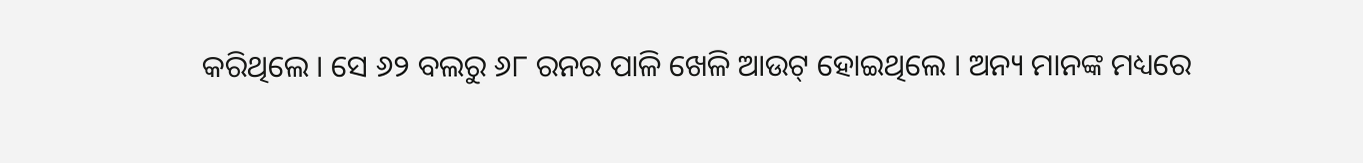କରିଥିଲେ । ସେ ୬୨ ବଲରୁ ୬୮ ରନର ପାଳି ଖେଳି ଆଉଟ୍ ହୋଇଥିଲେ । ଅନ୍ୟ ମାନଙ୍କ ମଧ୍ୟରେ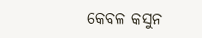କେବଳ କସୁନ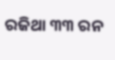ରଜିଥା ୩୩ ରନ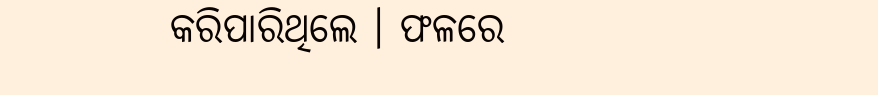କରିପାରିଥିଲେ । ଫଳରେ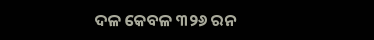ଦଳ କେବଳ ୩୨୬ ରନ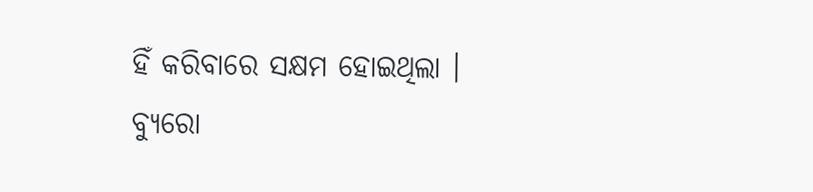ହିଁ କରିବାରେ ସକ୍ଷମ ହୋଇଥିଲା ।
ବ୍ୟୁରୋ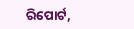ରିପୋର୍ଟ,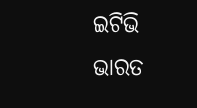ଇଟିଭି ଭାରତ